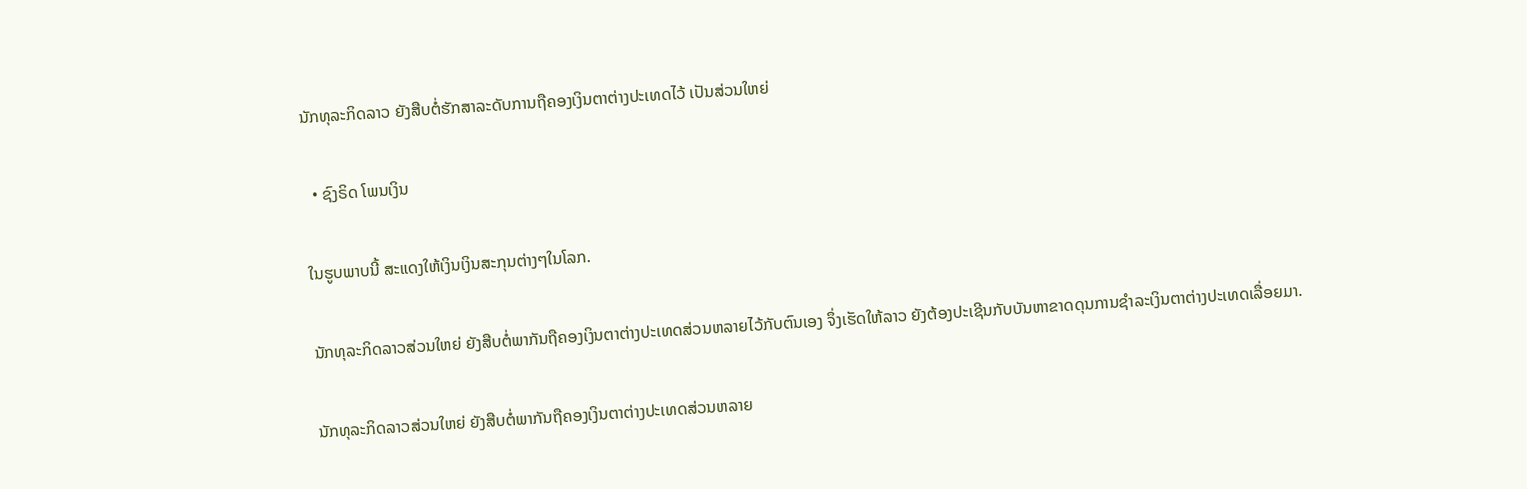ນັກທຸລະກິດລາວ ຍັງສືບຕໍ່ຮັກສາລະດັບການຖືຄອງເງິນຕາຕ່າງປະເທດໄວ້ ເປັນສ່ວນໃຫຍ່

  • ຊົງຣິດ ໂພນເງິນ

ໃນຮູບພາບນີ້ ສະແດງໃຫ້ເງິນເງິນສະກຸນຕ່າງໆໃນໂລກ.

ນັກທຸລະກິດລາວສ່ວນໃຫຍ່ ຍັງສືບຕໍ່ພາກັນຖືຄອງເງິນຕາຕ່າງປະເທດສ່ວນຫລາຍໄວ້ກັບຕົນເອງ ຈຶ່ງເຮັດໃຫ້ລາວ ຍັງຕ້ອງປະເຊີນກັບບັນຫາຂາດດຸນການຊໍາລະເງິນຕາຕ່າງປະເທດເລື່ອຍມາ.

ນັກທຸລະກິດລາວສ່ວນໃຫຍ່ ຍັງສືບຕໍ່ພາກັນຖືຄອງເງິນຕາຕ່າງປະເທດສ່ວນຫລາຍ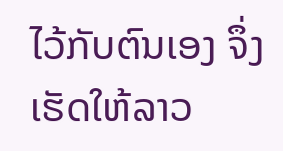ໄວ້ກັບຕົນເອງ ຈຶ່ງເຮັດໃຫ້ລາວ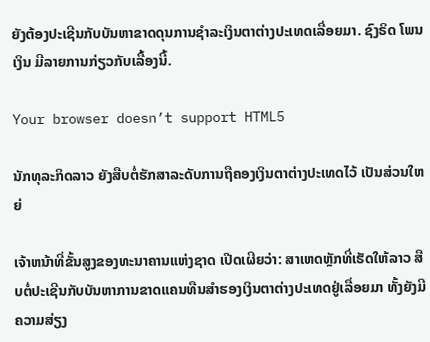ຍັງຕ້ອງປະເຊີນກັບບັນຫາຂາດດຸນການຊໍາລະເງິນຕາຕ່າງປະເທດເລື່ອຍມາ. ຊົງຣິດ ໂພນເງິນ ມີລາຍການກ່ຽວກັບເລື້ອງນີ້.

Your browser doesn’t support HTML5

ນັກທຸລະກິດລາວ ຍັງສືບຕໍ່ຮັກສາລະດັບການຖືຄອງເງິນຕາຕ່າງປະເທດໄວ້ ເປັນສ່ວນໃຫຍ່

ເຈ້າຫນ້າທີ່ຂັ້ນສູງຂອງທະນາຄານແຫ່ງຊາດ ເປີດເຜີຍວ່າ: ສາເຫດຫຼັກທີ່ເຮັດໃຫ້ລາວ ສືບຕໍ່ປະເຊີນກັບບັນຫາການຂາດແຄນທືນສຳຮອງເງິນຕາຕ່າງປະເທດຢູ່ເລື່ອຍມາ ທັ້ງຍັງມີຄວາມສ່ຽງ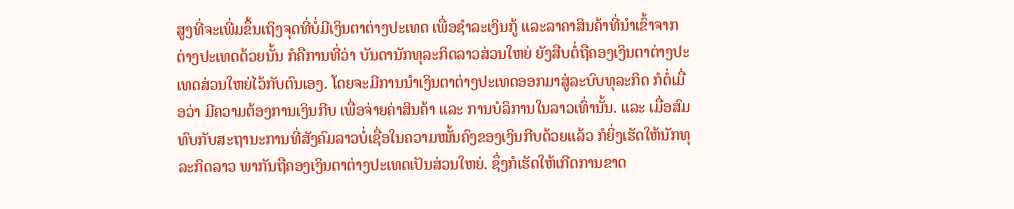ສູງທີ່ຈະເພີ່ມຂຶ້ນເຖິງຈຸດທີ່ບໍ່ມີເງິນຕາຕ່າງປະເທດ ເພື່ອຊໍາລະເງິນກູ້ ແລະລາຄາສິນຄ້າທີ່ນໍາເຂົ້າຈາກຕ່າງປະເທດດ້ວຍນັ້ນ ກໍຄືການທີ່ວ່າ ບັນດານັກທຸລະກິດລາວສ່ວນໃຫຍ່ ຍັງສືບຕໍ່ຖືຄອງເງິນຕາຕ່າງປະເທດສ່ວນໃຫຍ່ໄວ້ກັບຕົນເອງ. ໂດຍຈະມີການນຳເງິນຕາຕ່າງປະເທດອອກມາສູ່ລະບົບທຸລະກິດ ກໍຕໍ່ເມື່ອວ່າ ມີຄວາມຕ້ອງການເງິນກີບ ເພື່ອຈ່າຍຄ່າສິນຄ້າ ແລະ ການບໍລິການໃນລາວເທົ່ານັ້ນ. ແລະ ເມື່ອສົມທົບກັບສະຖານະການທີ່ສັງຄົມລາວບໍ່ເຊື່ອໃນຄວາມໝັ້ນຄົງຂອງເງິນກີບດ້ວຍແລ້ວ ກໍຍິ່ງເຮັດໃຫ້ນັກທຸລະກິດລາວ ພາກັນຖືຄອງເງິນຕາຕ່າງປະເທດເປັນສ່ວນໃຫຍ່. ຊຶ່ງກໍເຮັດໃຫ້ເກີດການຂາດ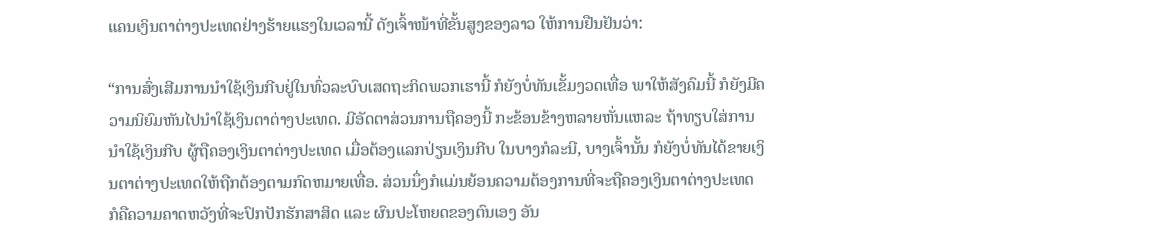ແຄນເງິນຕາຕ່າງປະເທດຢ່າງຮ້າຍແຮງໃນເວລານີ້ ດັງເຈົ້າໜ້າທີ່ຂັ້ນສູງຂອງລາວ ໃຫ້ການຢືນຢັນວ່າ:

“ການສົ່ງເສີມການນຳໃຊ້ເງິນກີບຢູ່ໃນທົ່ວລະບົບເສດຖະກິດພວກເຮານີ້ ກໍຍັງບໍ່ທັນເຂັ້ມງວດເທື່ອ ພາໃຫ້ສັງຄົມນີ້ ກໍຍັງມີຄວາມນິຍົມຫັນໄປນຳໃຊ້ເງິນຕາຕ່າງປະເທດ. ມີອັດຕາສ່ວນການຖືຄອງນີ້ ກະຂ້ອນຂ້າງຫລາຍຫັ່ນແຫລະ ຖ້າທຽບໃສ່ການນຳໃຊ້ເງິນກີບ ຜູ້ຖືຄອງເງິນຕາຕ່າງປະເທດ ເມື່ອຕ້ອງແລກປ່ຽນເງິນກີບ ໃນບາງກໍລະນີ, ບາງເຈົ້ານັ້ນ ກໍຍັງບໍ່ທັນໄດ້ຂາຍເງິນຕາຕ່າງປະເທດໃຫ້ຖືກຕ້ອງຕາມກົດຫມາຍເທື່ອ. ສ່ວນນຶ່ງກໍແມ່ນຍ້ອນຄວາມຕ້ອງການທີ່ຈະຖືຄອງເງິນຕາຕ່າງປະເທດ ກໍຄືຄວາມຄາດຫວັງທີ່ຈະປົກປັກຮັກສາສິດ ແລະ ຜົນປະໂຫຍດຂອງຕົນເອງ ອັນ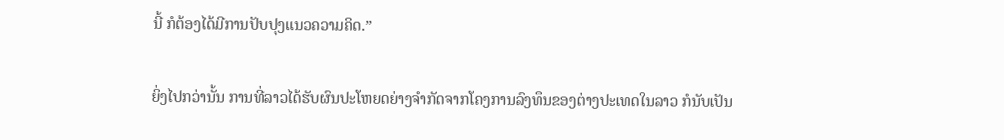ນີ້ ກໍຕ້ອງໄດ້ມີການປັບປຸງແນວຄວາມຄິດ.”

ຍິ່ງໄປກວ່ານັ້ນ ການທີ່ລາວໄດ້ຮັບຜົນປະໂຫຍດຍ່າງຈໍາກັດຈາກໂຄງການລົງທຶນຂອງຕ່າງປະເທດໃນລາວ ກໍນັບເປັນ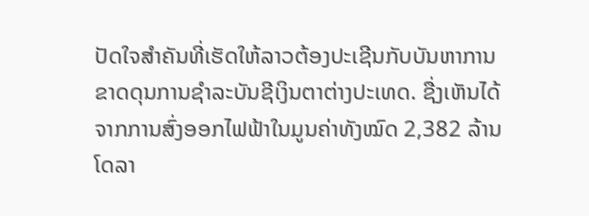ປັດໃຈສໍາຄັນທີ່ເຮັດໃຫ້ລາວຕ້ອງປະເຊີນກັບບັນຫາການຂາດດຸນການຊໍາລະບັນຊີເງິນຕາຕ່າງປະເທດ. ຊື່ງເຫັນໄດ້ຈາກການສົ່ງອອກໄຟຟ້າໃນມູນຄ່າທັງໝົດ 2,382 ລ້ານໂດລາ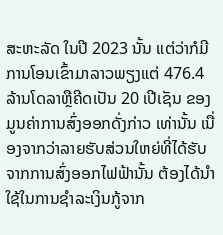ສະຫະລັດ ໃນປີ 2023 ນັ້ນ ແຕ່ວ່າກໍມີການໂອນເຂົ້າມາລາວພຽງແຕ່ 476.4 ລ້ານໂດລາຫຼືຄີດເປັນ 20 ເປີເຊັນ ຂອງມູນຄ່າການສົ່ງອອກດັ່ງກ່າວ ເທ່ານັ້ນ ເນື່ອງຈາກວ່າລາຍຮັບສ່ວນໃຫຍ່ທີ່ໄດ້ຮັບຈາກການສົ່ງອອກໄຟຟ້ານັ້ນ ຕ້ອງໄດ້ນຳໃຊ້ໃນການຊຳລະເງິນກູ້ຈາກ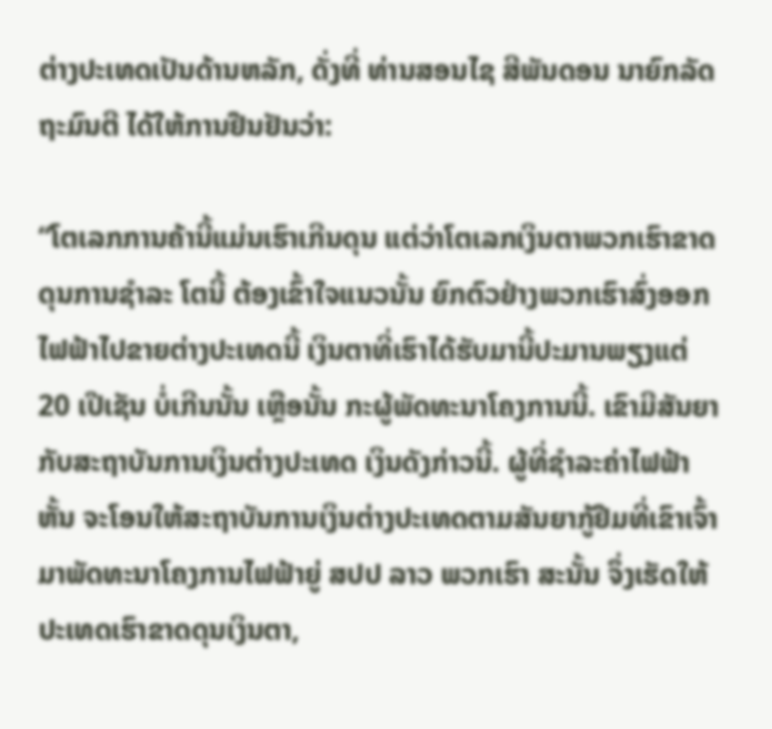ຕ່າງປະເທດເປັນດ້ານຫລັກ, ດັ່ງທີ່ ທ່ານສອນໄຊ ສີພັນດອນ ນາຍົກລັດຖະມົນຕີ ໄດ້ໃຫ້ການຢືນຢັນວ່າ:

“ໂຕເລກການຄ້ານີ້ແມ່ນເຮົາເກີນດຸນ ແຕ່ວ່າໂຕເລກເງິນຕາພວກເຮົາຂາດດຸນການຊຳລະ ໂຕນີ້ ຕ້ອງເຂົ້າໃຈແນວນັ້ນ ຍົກຕົວຢ່າງພວກເຮົາສົ່ງອອກໄຟຟ້າໄປຂາຍຕ່າງປະເທດນີ້ ເງິນຕາທີ່ເຮົາໄດ້ຮັບມານີ້ປະມານພຽງແຕ່ 20 ເປີເຊັນ ບໍ່ເກີນນັ້ນ ເຫຼືອນັ້ນ ກະຜູ້ພັດທະນາໂຄງການນີ້. ເຂົາມີສັນຍາກັບສະຖາບັນການເງິນຕ່າງປະເທດ ເງິນດັງກ່າວນີ້. ຜູ້ທີ່ຊຳລະຄ່າໄຟຟ້າຫັ້ນ ຈະໂອນໃຫ້ສະຖາບັນການເງິນຕ່າງປະເທດຕາມສັນຍາກູ້ຢືມທີ່ເຂົາເຈົ້າມາພັດທະນາໂຄງການໄຟຟ້າຍູ່ ສປປ ລາວ ພວກເຮົາ ສະນັ້ນ ຈຶ່ງເຮັດໃຫ້ປະເທດເຮົາຂາດດຸນເງິນຕາ,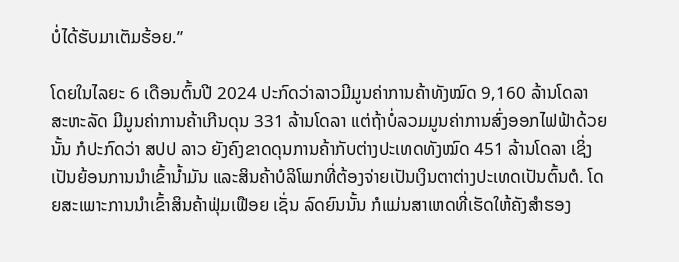ບໍ່ໄດ້ຮັບມາເຕັມຮ້ອຍ.”

ໂດຍໃນໄລຍະ 6 ເດືອນຕົ້ນປີ 2024 ປະກົດວ່າລາວມີມູນຄ່າການຄ້າທັງໝົດ 9,160 ລ້ານໂດລາ ສະຫະລັດ ມີມູນຄ່າການຄ້າເກີນດຸນ 331 ລ້ານໂດລາ ແຕ່ຖ້າບໍ່ລວມມູນຄ່າການສົ່ງອອກໄຟຟ້າດ້ວຍນັ້ນ ກໍປະກົດວ່າ ສປປ ລາວ ຍັງຄົງຂາດດຸນການຄ້າກັບຕ່າງປະເທດທັງໝົດ 451 ລ້ານໂດລາ ເຊິ່ງເປັນຍ້ອນການນໍາເຂົ້ານໍ້າມັນ ແລະສິນຄ້າບໍລິໂພກທີ່ຕ້ອງຈ່າຍເປັນເງິນຕາຕ່າງປະເທດເປັນຕົ້ນຕໍ. ໂດຍສະເພາະການນໍາເຂົ້າສິນຄ້າຟຸ່ມເຟືອຍ ເຊັ່ນ ລົດຍົນນັ້ນ ກໍແມ່ນສາເຫດທີ່ເຮັດໃຫ້ຄັງສຳຮອງ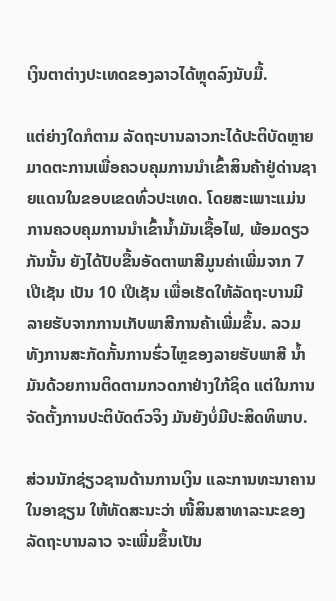ເງິນຕາຕ່າງປະເທດຂອງລາວໄດ້ຫຼຸດລົງນັບມື້.

ແຕ່ຍ່າງໃດກໍຕາມ ລັດຖະບານລາວກະໄດ້ປະຕິບັດຫຼາຍມາດຕະການເພື່ອຄວບຄຸມການນໍາເຂົ້າສິນຄ້າຢູ່ດ່ານຊາຍແດນໃນຂອບເຂດທົ່ວປະເທດ. ໂດຍສະເພາະແມ່ນການຄວບຄຸມການນໍາເຂົ້ານໍ້າມັນເຊື້ອໄຟ, ພ້ອມດຽວກັນນັ້ນ ຍັງໄດ້ປັບຂື້ນອັດຕາພາສີມູນຄ່າເພີ່ມຈາກ 7 ເປີເຊັນ ເປັນ 10 ເປີເຊັນ ເພື່ອເຮັດໃຫ້ລັດຖະບານມີລາຍຮັບຈາກການເກັບພາສີການຄ້າເພີ່ມຂຶ້ນ. ລວມທັງການສະກັດກັ້ນການຮົ່ວໄຫຼຂອງລາຍຮັບພາສີ ນໍ້າມັນດ້ວຍການຕິດຕາມກວດກາຢ່າງໃກ້ຊິດ ແຕ່ໃນການຈັດຕັ້ງການປະຕິບັດຕົວຈິງ ມັນຍັງບໍ່ມີປະສິດທິພາບ.

ສ່ວນນັກຊ່ຽວຊານດ້ານການເງິນ ແລະການທະນາຄານໃນອາຊຽນ ໃຫ້ທັດສະນະວ່າ ໜີ້ສິນສາທາລະນະຂອງລັດຖະບານລາວ ຈະເພີ່ມຂຶ້ນເປັນ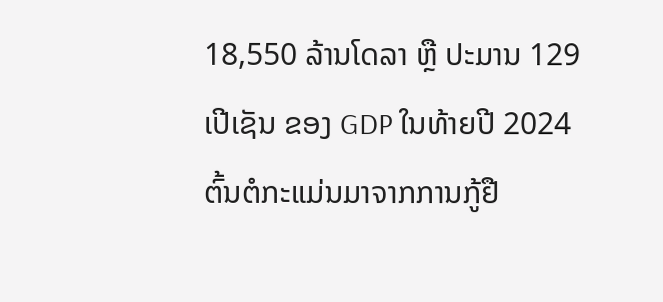18,550 ລ້ານໂດລາ ຫຼື ປະມານ 129 ເປີເຊັນ ຂອງ GDP ໃນທ້າຍປີ 2024 ຕົ້ນຕໍກະແມ່ນມາຈາກການກູ້ຢື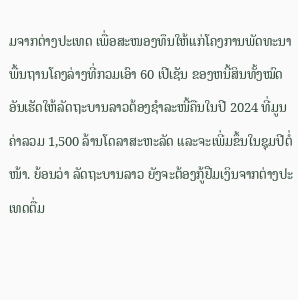ມຈາກຕ່າງປະເທດ ເພື່ອສະໜອງທຶນໃຫ້ແກ່ໂຄງການພັດທະນາພື້ນຖານໂຄງລ່າງທີ່ກວມເອົາ 60 ເປີເຊັນ ຂອງຫນີ້ສິນທັ້ງໝົດ ອັນເຮັດໃຫ້ລັດຖະບານລາວຕ້ອງຊຳລະໜີ້ຄືນໃນປີ 2024 ທີ່ມູນຄ່າລວມ 1,500 ລ້ານໂດລາສະຫະລັດ ແລະຈະເພີ່ມຂຶ້ນໃນຊຸມປີຕໍ່ໜ້າ. ຍ້ອນວ່າ ລັດຖະບານລາວ ຍັງຈະຕ້ອງກູ້ຢືມເງິນຈາກຕ່າງປະເທດຕື່ມ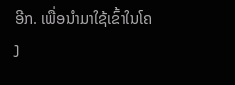ອີກ. ເພື່ອນໍາມາໃຊ້ເຂົ້າໃນໂຄງ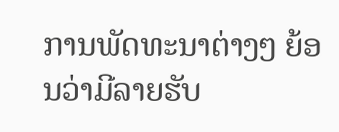ການພັດທະນາຕ່າງໆ ຍ້ອນວ່າມີລາຍຮັບ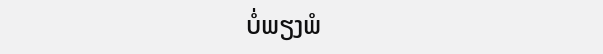ບໍ່ພຽງພໍ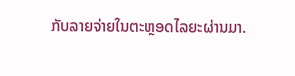ກັບລາຍຈ່າຍໃນຕະຫຼອດໄລຍະຜ່ານມາ.